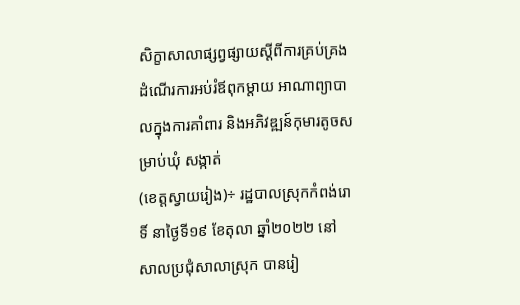សិក្ខាសាលាផ្សព្វផ្សាយស្ដីពីការគ្រប់គ្រងដំណើរការអប់រំឪពុកម្ដាយ អាណាព្យាបាលក្នុងការគាំពារ និងអភិវឌ្ឍន៍កុមារតូចសម្រាប់ឃុំ សង្កាត់
(ខេត្តស្វាយរៀង)÷ រដ្ឋបាលស្រុកកំពង់រោទិ៍ នាថ្ងៃទី១៩ ខែតុលា ឆ្នាំ២០២២ នៅសាលប្រជុំសាលាស្រុក បានរៀ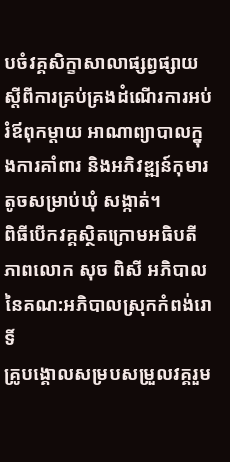បចំវគ្គសិក្ខាសាលាផ្សព្វផ្សាយស្ដីពីការគ្រប់គ្រងដំណើរការអប់រំឪពុកម្ដាយ អាណាព្យាបាលក្នុងការគាំពារ និងអភិវឌ្ឍន៍កុមារតូចសម្រាប់ឃុំ សង្កាត់។
ពិធីបើកវគ្គស្ថិតក្រោមអធិបតីភាពលោក សុច ពិសី អភិបាល នៃគណ:អភិបាលស្រុកកំពង់រោទិ៍
គ្រូបង្គោលសម្របសម្រួលវគ្គរួម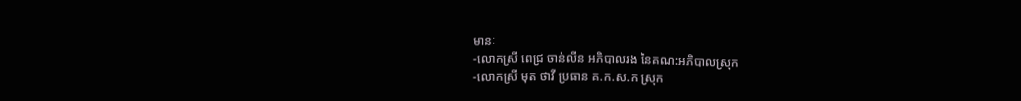មានៈ
-លោកស្រី ពេជ្រ ចាន់លីន អភិបាលរង នៃគណ:អភិបាលស្រុក
-លោកស្រី មុត ថាវី ប្រធាន គ.ក.ស.ក ស្រុក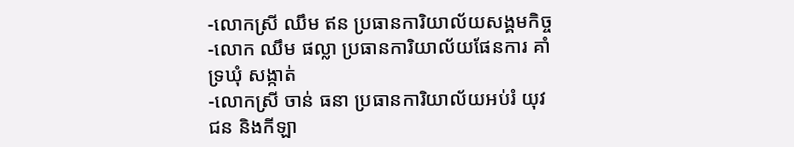-លោកស្រី ឈឹម ឥន ប្រធានការិយាល័យសង្គមកិច្ច
-លោក ឈឹម ផល្លា ប្រធានការិយាល័យផែនការ គាំទ្រឃុំ សង្កាត់
-លោកស្រី ចាន់ ធនា ប្រធានការិយាល័យអប់រំ យុវជន និងកីឡា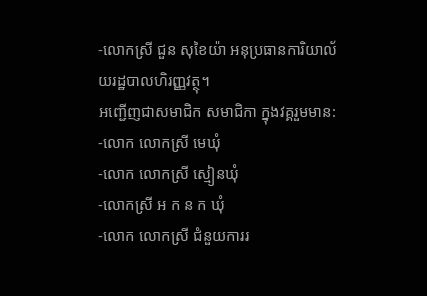-លោកស្រី ជួន សុខៃយ៉ា អនុប្រធានការិយាល័យរដ្ឋបាលហិរញ្ញវត្ថុ។
អញ្ជើញជាសមាជិក សមាជិកា ក្នុងវគ្គរួមមាន:
-លោក លោកស្រី មេឃុំ
-លោក លោកស្រី ស្មៀនឃុំ
-លោកស្រី អ ក ន ក ឃុំ
-លោក លោកស្រី ជំនួយការរ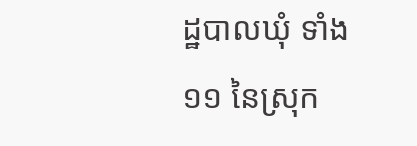ដ្ឋបាលឃុំ ទាំង១១ នៃស្រុក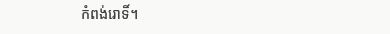កំពង់រោទិ៍។